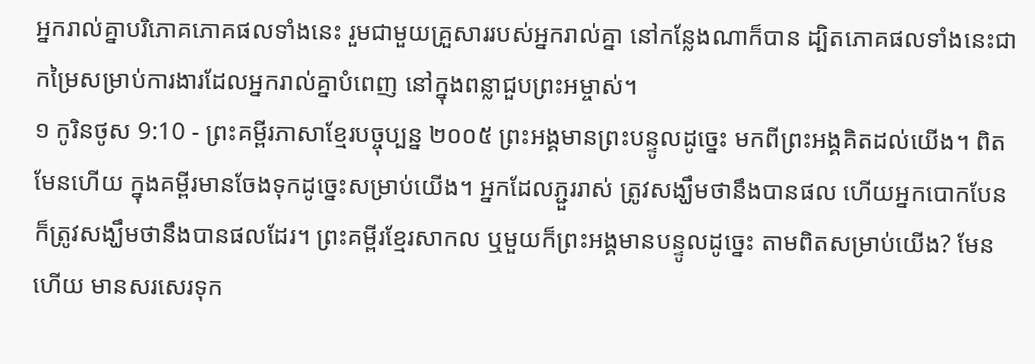អ្នករាល់គ្នាបរិភោគភោគផលទាំងនេះ រួមជាមួយគ្រួសាររបស់អ្នករាល់គ្នា នៅកន្លែងណាក៏បាន ដ្បិតភោគផលទាំងនេះជាកម្រៃសម្រាប់ការងារដែលអ្នករាល់គ្នាបំពេញ នៅក្នុងពន្លាជួបព្រះអម្ចាស់។
១ កូរិនថូស 9:10 - ព្រះគម្ពីរភាសាខ្មែរបច្ចុប្បន្ន ២០០៥ ព្រះអង្គមានព្រះបន្ទូលដូច្នេះ មកពីព្រះអង្គគិតដល់យើង។ ពិតមែនហើយ ក្នុងគម្ពីរមានចែងទុកដូច្នេះសម្រាប់យើង។ អ្នកដែលភ្ជួររាស់ ត្រូវសង្ឃឹមថានឹងបានផល ហើយអ្នកបោកបែនក៏ត្រូវសង្ឃឹមថានឹងបានផលដែរ។ ព្រះគម្ពីរខ្មែរសាកល ឬមួយក៏ព្រះអង្គមានបន្ទូលដូច្នេះ តាមពិតសម្រាប់យើង? មែនហើយ មានសរសេរទុក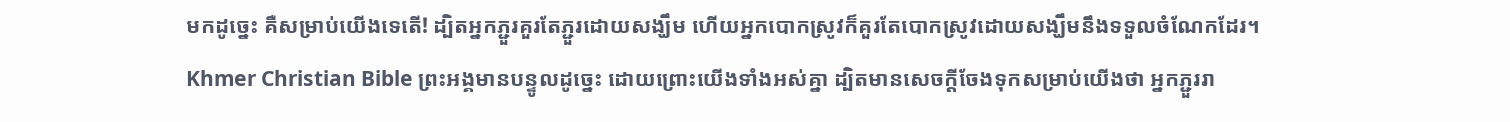មកដូច្នេះ គឺសម្រាប់យើងទេតើ! ដ្បិតអ្នកភ្ជួរគួរតែភ្ជួរដោយសង្ឃឹម ហើយអ្នកបោកស្រូវក៏គួរតែបោកស្រូវដោយសង្ឃឹមនឹងទទួលចំណែកដែរ។ Khmer Christian Bible ព្រះអង្គមានបន្ទូលដូច្នេះ ដោយព្រោះយើងទាំងអស់គ្នា ដ្បិតមានសេចក្ដីចែងទុកសម្រាប់យើងថា អ្នកភ្ជួររា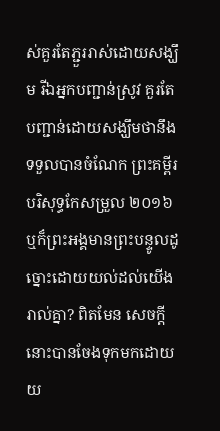ស់គួរតែភ្ជួររាស់ដោយសង្ឃឹម រីឯអ្នកបញ្ជាន់ស្រូវ គួរតែបញ្ជាន់ដោយសង្ឃឹមថានឹងទទួលបានចំណែក ព្រះគម្ពីរបរិសុទ្ធកែសម្រួល ២០១៦ ឬក៏ព្រះអង្គមានព្រះបន្ទូលដូច្នោះដោយយល់ដល់យើងរាល់គ្នា? ពិតមែន សេចក្តីនោះបានចែងទុកមកដោយយ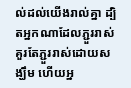ល់ដល់យើងរាល់គ្នា ដ្បិតអ្នកណាដែលភ្ជួររាស់ គួរតែភ្ជួររាស់ដោយសង្ឃឹម ហើយអ្ន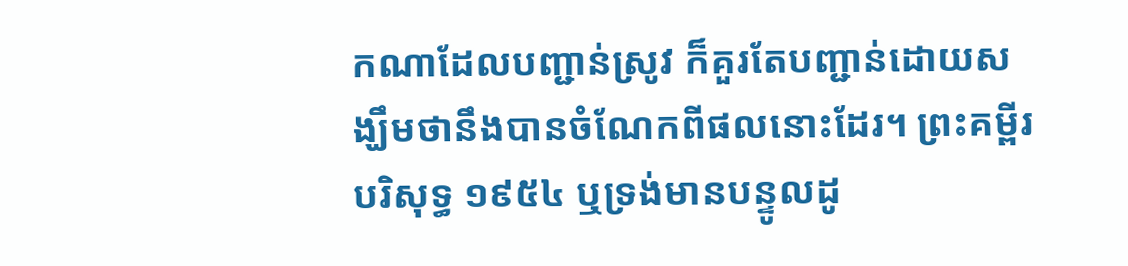កណាដែលបញ្ជាន់ស្រូវ ក៏គួរតែបញ្ជាន់ដោយសង្ឃឹមថានឹងបានចំណែកពីផលនោះដែរ។ ព្រះគម្ពីរបរិសុទ្ធ ១៩៥៤ ឬទ្រង់មានបន្ទូលដូ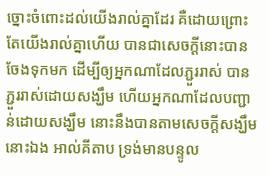ច្នោះចំពោះដល់យើងរាល់គ្នាដែរ គឺដោយព្រោះតែយើងរាល់គ្នាហើយ បានជាសេចក្ដីនោះបានចែងទុកមក ដើម្បីឲ្យអ្នកណាដែលភ្ជួររាស់ បានភ្ជួររាស់ដោយសង្ឃឹម ហើយអ្នកណាដែលបញ្ជាន់ដោយសង្ឃឹម នោះនឹងបានតាមសេចក្ដីសង្ឃឹមនោះឯង អាល់គីតាប ទ្រង់មានបន្ទូល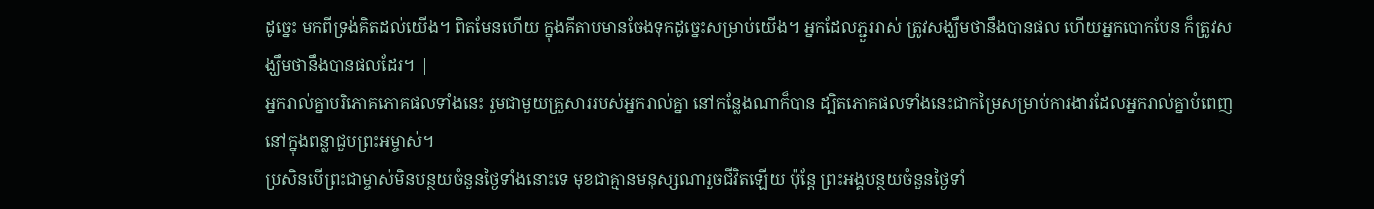ដូច្នេះ មកពីទ្រង់គិតដល់យើង។ ពិតមែនហើយ ក្នុងគីតាបមានចែងទុកដូច្នេះសម្រាប់យើង។ អ្នកដែលភ្ជួររាស់ ត្រូវសង្ឃឹមថានឹងបានផល ហើយអ្នកបោកបែន ក៏ត្រូវសង្ឃឹមថានឹងបានផលដែរ។ |
អ្នករាល់គ្នាបរិភោគភោគផលទាំងនេះ រួមជាមួយគ្រួសាររបស់អ្នករាល់គ្នា នៅកន្លែងណាក៏បាន ដ្បិតភោគផលទាំងនេះជាកម្រៃសម្រាប់ការងារដែលអ្នករាល់គ្នាបំពេញ នៅក្នុងពន្លាជួបព្រះអម្ចាស់។
ប្រសិនបើព្រះជាម្ចាស់មិនបន្ថយចំនួនថ្ងៃទាំងនោះទេ មុខជាគ្មានមនុស្សណារួចជីវិតឡើយ ប៉ុន្តែ ព្រះអង្គបន្ថយចំនួនថ្ងៃទាំ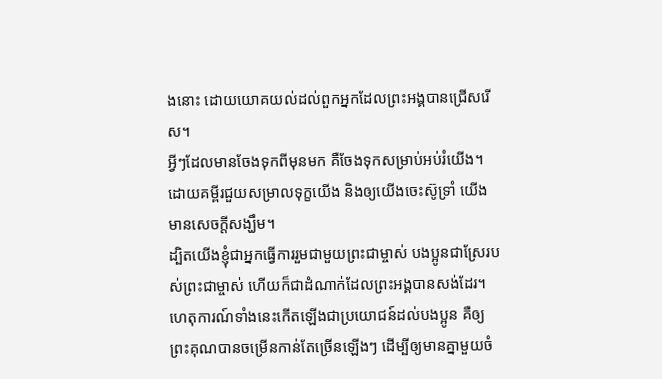ងនោះ ដោយយោគយល់ដល់ពួកអ្នកដែលព្រះអង្គបានជ្រើសរើស។
អ្វីៗដែលមានចែងទុកពីមុនមក គឺចែងទុកសម្រាប់អប់រំយើង។ ដោយគម្ពីរជួយសម្រាលទុក្ខយើង និងឲ្យយើងចេះស៊ូទ្រាំ យើងមានសេចក្ដីសង្ឃឹម។
ដ្បិតយើងខ្ញុំជាអ្នកធ្វើការរួមជាមួយព្រះជាម្ចាស់ បងប្អូនជាស្រែរបស់ព្រះជាម្ចាស់ ហើយក៏ជាដំណាក់ដែលព្រះអង្គបានសង់ដែរ។
ហេតុការណ៍ទាំងនេះកើតឡើងជាប្រយោជន៍ដល់បងប្អូន គឺឲ្យព្រះគុណបានចម្រើនកាន់តែច្រើនឡើងៗ ដើម្បីឲ្យមានគ្នាមួយចំ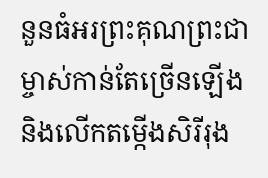នួនធំអរព្រះគុណព្រះជាម្ចាស់កាន់តែច្រើនឡើង និងលើកតម្កើងសិរីរុង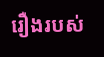រឿងរបស់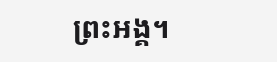ព្រះអង្គ។